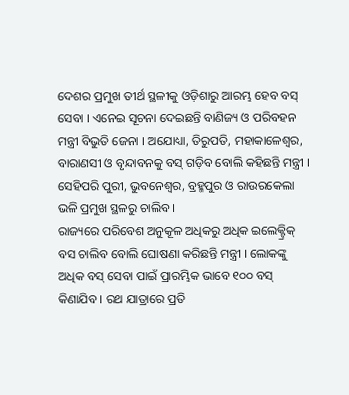ଦେଶର ପ୍ରମୁଖ ତୀର୍ଥ ସ୍ଥଳୀକୁ ଓଡ଼ିଶାରୁ ଆରମ୍ଭ ହେବ ବସ୍ ସେବା । ଏନେଇ ସୂଚନା ଦେଇଛନ୍ତି ବାଣିଜ୍ୟ ଓ ପରିବହନ ମନ୍ତ୍ରୀ ବିଭୁତି ଜେନା । ଅଯୋଧ୍ୟା, ତିରୁପତି, ମହାକାଳେଶ୍ୱର, ବାରାଣସୀ ଓ ବୃନ୍ଦାବନକୁ ବସ୍ ଗଡ଼ିବ ବୋଲି କହିଛନ୍ତି ମନ୍ତ୍ରୀ । ସେହିପରି ପୁରୀ, ଭୁବନେଶ୍ୱର, ବ୍ରହ୍ମପୁର ଓ ରାଉରକେଲା ଭଳି ପ୍ରମୁଖ ସ୍ଥଳରୁ ଚାଲିବ ।
ରାଜ୍ୟରେ ପରିବେଶ ଅନୁକୂଳ ଅଧିକରୁ ଅଧିକ ଇଲେକ୍ଟ୍ରିକ୍ ବସ ଚାଲିବ ବୋଲି ଘୋଷଣା କରିଛନ୍ତି ମନ୍ତ୍ରୀ । ଲୋକଙ୍କୁ ଅଧିକ ବସ୍ ସେବା ପାଇଁ ପ୍ରାରମ୍ଭିକ ଭାବେ ୧୦୦ ବସ୍ କିଣାଯିବ । ରଥ ଯାତ୍ରାରେ ପ୍ରତି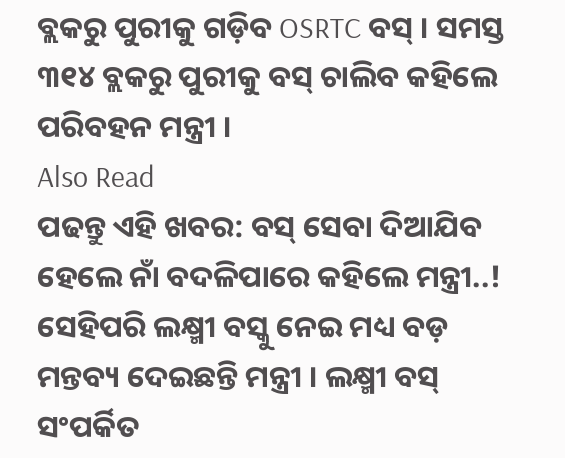ବ୍ଲକରୁ ପୁରୀକୁ ଗଡ଼ିବ OSRTC ବସ୍ । ସମସ୍ତ ୩୧୪ ବ୍ଲକରୁ ପୁରୀକୁ ବସ୍ ଚାଲିବ କହିଲେ ପରିବହନ ମନ୍ତ୍ରୀ ।
Also Read
ପଢନ୍ତୁ ଏହି ଖବର: ବସ୍ ସେବା ଦିଆଯିବ ହେଲେ ନାଁ ବଦଳିପାରେ କହିଲେ ମନ୍ତ୍ରୀ..!
ସେହିପରି ଲକ୍ଷ୍ମୀ ବସ୍କୁ ନେଇ ମଧ୍ୟ ବଡ଼ ମନ୍ତବ୍ୟ ଦେଇଛନ୍ତି ମନ୍ତ୍ରୀ । ଲକ୍ଷ୍ମୀ ବସ୍ ସଂପର୍କିତ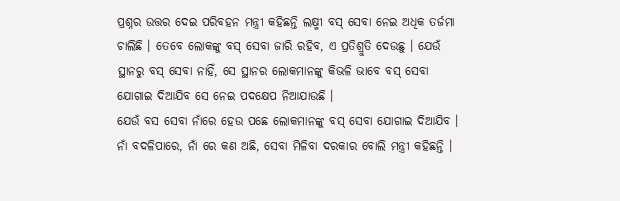ପ୍ରଶ୍ନର ଉତ୍ତର ଦେଇ ପରିବହନ ମନ୍ତ୍ରୀ କହିଛନ୍ତି ଲକ୍ଷ୍ମୀ ବସ୍ ସେବା ନେଇ ଅଧିକ ତର୍ଜମା ଚାଲିଛି । ତେବେ ଲୋକଙ୍କୁ ବସ୍ ସେବା ଜାରି ରହିବ, ଏ ପ୍ରତିଶ୍ରୁତି ଦେଉଛୁ । ଯେଉଁ ସ୍ଥାନରୁ ବସ୍ ସେବା ନାହିଁ, ସେ ସ୍ଥାନର ଲୋକମାନଙ୍କୁ କିଭଳି ଭାବେ ବସ୍ ସେବା ଯୋଗାଇ ଦିଆଯିବ ସେ ନେଇ ପଦକ୍ଷେପ ନିଆଯାଉଛି ।
ଯେଉଁ ବସ ସେବା ନାଁରେ ହେଉ ପଛେ ଲୋକମାନଙ୍କୁ ବସ୍ ସେବା ଯୋଗାଇ ଦିଆଯିବ । ନାଁ ବଦଳିପାରେ, ନାଁ ରେ କଣ ଅଛି, ସେବା ମିଳିବା ଦରକାର ବୋଲି ମନ୍ତ୍ରୀ କହିଛନ୍ତି ।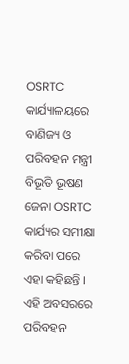OSRTC କାର୍ଯ୍ୟାଳୟରେ ବାଣିଜ୍ୟ ଓ ପରିବହନ ମନ୍ତ୍ରୀ ବିଭୂତି ଭୂଷଣ ଜେନା OSRTC କାର୍ଯ୍ୟର ସମୀକ୍ଷା କରିବା ପରେ ଏହା କହିଛନ୍ତି । ଏହି ଅବସରରେ ପରିବହନ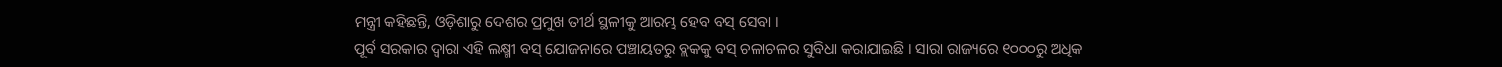ମନ୍ତ୍ରୀ କହିଛନ୍ତି, ଓଡ଼ିଶାରୁ ଦେଶର ପ୍ରମୁଖ ତୀର୍ଥ ସ୍ଥଳୀକୁ ଆରମ୍ଭ ହେବ ବସ୍ ସେବା ।
ପୂର୍ବ ସରକାର ଦ୍ୱାରା ଏହି ଲକ୍ଷ୍ମୀ ବସ୍ ଯୋଜନାରେ ପଞ୍ଚାୟତରୁ ବ୍ଲକକୁ ବସ୍ ଚଳାଚଳର ସୁବିଧା କରାଯାଇଛି । ସାରା ରାଜ୍ୟରେ ୧୦୦୦ରୁ ଅଧିକ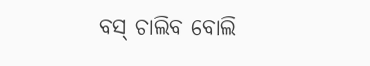ବସ୍ ଚାଲିବ ବୋଲି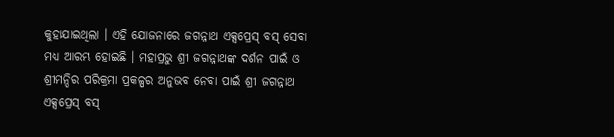କୁହାଯାଇଥିଲା । ଏହି ଯୋଜନାରେ ଜଗନ୍ନାଥ ଏକ୍ସପ୍ରେସ୍ ବସ୍ ସେବା ମଧ୍ୟ ଆରମ୍ଭ ହୋଇଛି । ମହାପ୍ରଭୁ ଶ୍ରୀ ଜଗନ୍ନାଥଙ୍କ ଦର୍ଶନ ପାଇଁ ଓ ଶ୍ରୀମନ୍ଦିର ପରିକ୍ରମା ପ୍ରକଳ୍ପର ଅନୁଭବ ନେବା ପାଇଁ ଶ୍ରୀ ଜଗନ୍ନାଥ ଏକ୍ସପ୍ରେସ୍ ବସ୍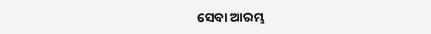ସେବା ଆରମ୍ଭ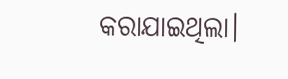କରାଯାଇଥିଲା।